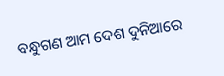ବନ୍ଧୁଗଣ ଆମ ଦେଶ ଦୁନିଆରେ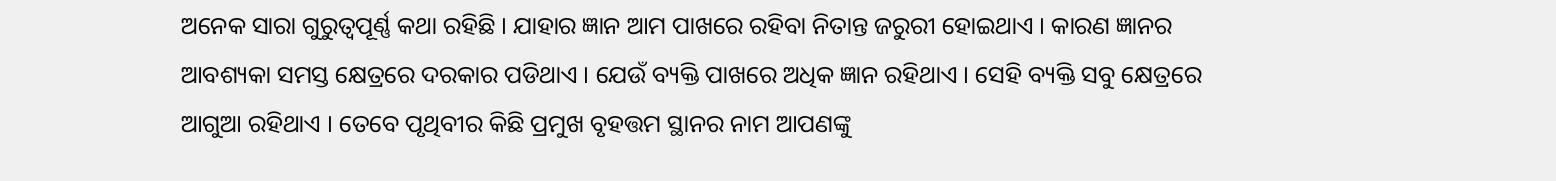ଅନେକ ସାରା ଗୁରୁତ୍ଵପୂର୍ଣ୍ଣ କଥା ରହିଛି । ଯାହାର ଜ୍ଞାନ ଆମ ପାଖରେ ରହିବା ନିତାନ୍ତ ଜରୁରୀ ହୋଇଥାଏ । କାରଣ ଜ୍ଞାନର ଆବଶ୍ୟକା ସମସ୍ତ କ୍ଷେତ୍ରରେ ଦରକାର ପଡିଥାଏ । ଯେଉଁ ବ୍ୟକ୍ତି ପାଖରେ ଅଧିକ ଜ୍ଞାନ ରହିଥାଏ । ସେହି ବ୍ୟକ୍ତି ସବୁ କ୍ଷେତ୍ରରେ ଆଗୁଆ ରହିଥାଏ । ତେବେ ପୃଥିବୀର କିଛି ପ୍ରମୁଖ ବୃହତ୍ତମ ସ୍ଥାନର ନାମ ଆପଣଙ୍କୁ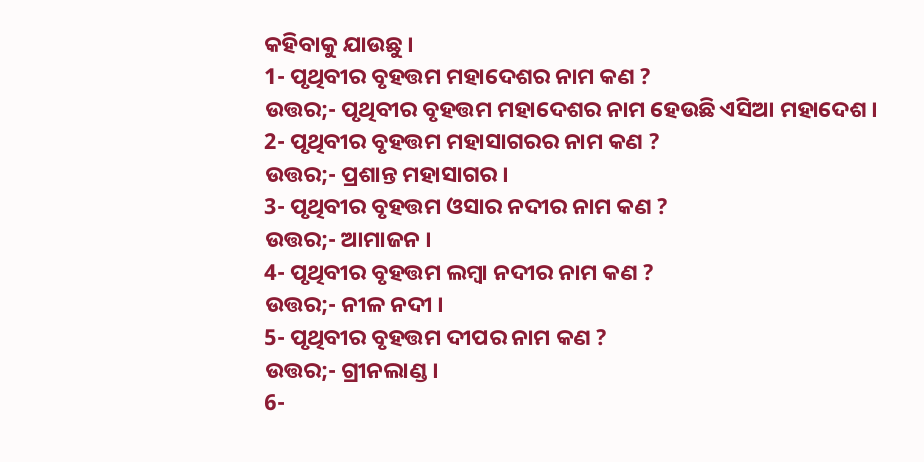କହିବାକୁ ଯାଉଛୁ ।
1- ପୃଥିବୀର ବୃହତ୍ତମ ମହାଦେଶର ନାମ କଣ ?
ଉତ୍ତର;- ପୃଥିବୀର ବୃହତ୍ତମ ମହାଦେଶର ନାମ ହେଉଛି ଏସିଆ ମହାଦେଶ ।
2- ପୃଥିବୀର ବୃହତ୍ତମ ମହାସାଗରର ନାମ କଣ ?
ଉତ୍ତର;- ପ୍ରଶାନ୍ତ ମହାସାଗର ।
3- ପୃଥିବୀର ବୃହତ୍ତମ ଓସାର ନଦୀର ନାମ କଣ ?
ଉତ୍ତର;- ଆମାଜନ ।
4- ପୃଥିବୀର ବୃହତ୍ତମ ଲମ୍ବା ନଦୀର ନାମ କଣ ?
ଉତ୍ତର;- ନୀଳ ନଦୀ ।
5- ପୃଥିବୀର ବୃହତ୍ତମ ଦୀପର ନାମ କଣ ?
ଉତ୍ତର;- ଗ୍ରୀନଲାଣ୍ଡ ।
6-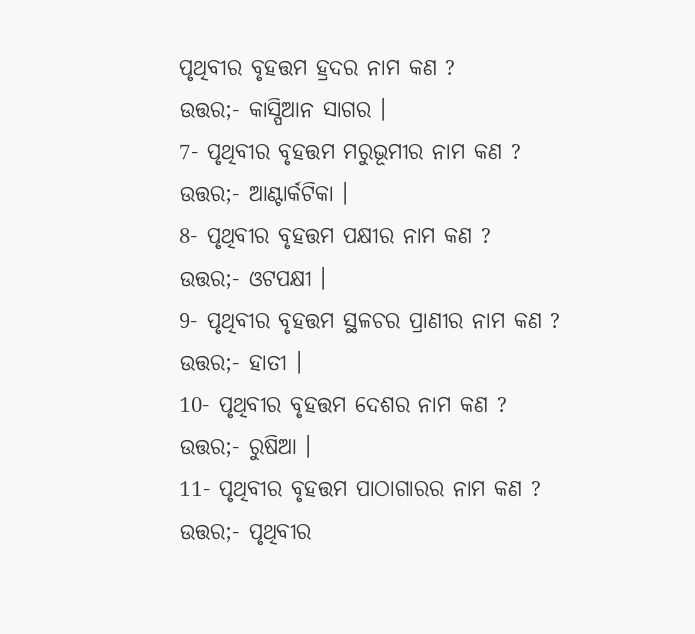ପୃଥିବୀର ବୃହତ୍ତମ ହ୍ରଦର ନାମ କଣ ?
ଉତ୍ତର;- କାସ୍ପିଆନ ସାଗର ।
7- ପୃଥିବୀର ବୃହତ୍ତମ ମରୁଭୂମୀର ନାମ କଣ ?
ଉତ୍ତର;- ଆଣ୍ଟାର୍କଟିକା ।
8- ପୃଥିବୀର ବୃହତ୍ତମ ପକ୍ଷୀର ନାମ କଣ ?
ଉତ୍ତର;- ଓଟପକ୍ଷୀ ।
9- ପୃଥିବୀର ବୃହତ୍ତମ ସ୍ଥଳଚର ପ୍ରାଣୀର ନାମ କଣ ?
ଉତ୍ତର;- ହାତୀ ।
10- ପୃଥିବୀର ବୃହତ୍ତମ ଦେଶର ନାମ କଣ ?
ଉତ୍ତର;- ରୁଷିଆ ।
11- ପୃଥିବୀର ବୃହତ୍ତମ ପାଠାଗାରର ନାମ କଣ ?
ଉତ୍ତର;- ପୃଥିବୀର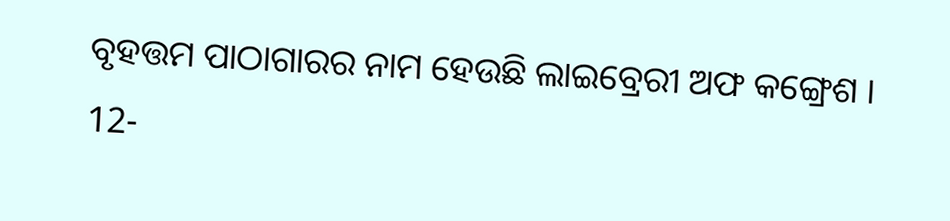ବୃହତ୍ତମ ପାଠାଗାରର ନାମ ହେଉଛି ଲାଇବ୍ରେରୀ ଅଫ କଙ୍ଗ୍ରେଶ ।
12-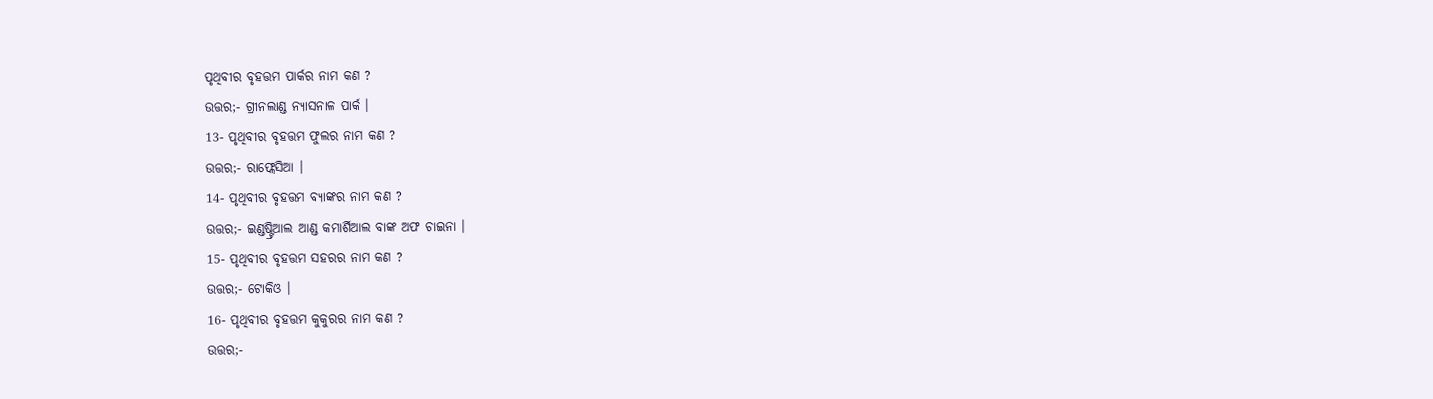ପୃଥିବୀର ବୃହତ୍ତମ ପାର୍କର ନାମ କଣ ?
ଉତ୍ତର;- ଗ୍ରୀନଲାଣ୍ଡ ନ୍ୟାସନାଳ ପାର୍କ ।
13- ପୃଥିବୀର ବୃହତ୍ତମ ଫୁଲର ନାମ କଣ ?
ଉତ୍ତର;- ରାଫ୍ଲେସିଆ ।
14- ପୃଥିବୀର ବୃହତ୍ତମ ବ୍ଯାଙ୍କର ନାମ କଣ ?
ଉତ୍ତର;- ଇଣ୍ଡଷ୍ଟ୍ରିଆଲ ଆଣ୍ଡ କମାର୍ଶିଆଲ ବାଙ୍କ ଅଫ ଚାଇନା ।
15- ପୃଥିବୀର ବୃହତ୍ତମ ସହରର ନାମ କଣ ?
ଉତ୍ତର;- ଟୋକିଓ ।
16- ପୃଥିବୀର ବୃହତ୍ତମ କୁକୁରର ନାମ କଣ ?
ଉତ୍ତର;-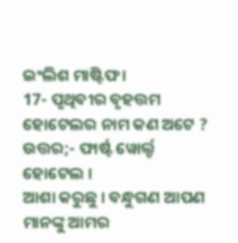ଇଂଲିଶ ମାଷ୍ଟିଫ ।
17- ପୃଥିବୀର ବୃହତ୍ତମ ହୋଟେଲର ନାମ କଣ ଅଟେ ?
ଉତ୍ତର;- ଫାର୍ଷ୍ଟ ୱୋର୍ଲ୍ଡ ହୋଟେଲ ।
ଆଶା କରୁଛୁ । ବନ୍ଧୁଗଣ ଆପଣ ମାନଙ୍କୁ ଆମର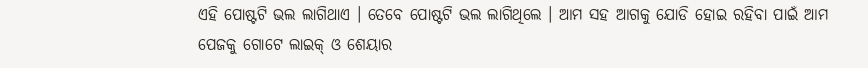ଏହି ପୋଷ୍ଟଟି ଭଲ ଲାଗିଥାଏ । ତେବେ ପୋଷ୍ଟଟି ଭଲ ଲାଗିଥିଲେ । ଆମ ସହ ଆଗକୁ ଯୋଡି ହୋଇ ରହିବା ପାଇଁ ଆମ ପେଜକୁ ଗୋଟେ ଲାଇକ୍ ଓ ଶେୟାର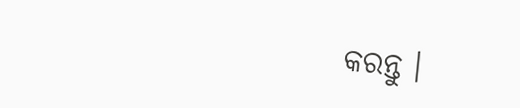କରନ୍ତୁ ।